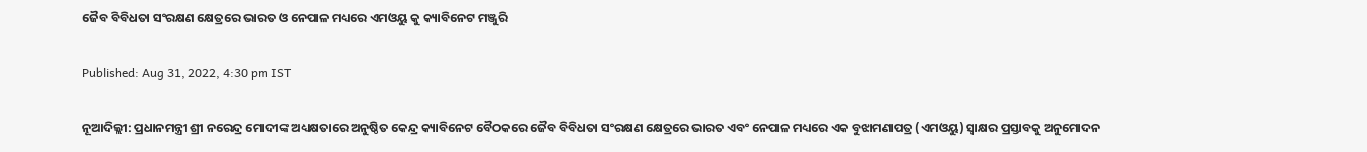ଜୈବ ବିବିଧତା ସଂରକ୍ଷଣ କ୍ଷେତ୍ରରେ ଭାରତ ଓ ନେପାଳ ମଧ୍ୟରେ ଏମଓୟୁ କୁ କ୍ୟାବିନେଟ ମଞ୍ଜୁରି

Published: Aug 31, 2022, 4:30 pm IST

ନୂଆଦିଲ୍ଲୀ: ପ୍ରଧାନମନ୍ତ୍ରୀ ଶ୍ରୀ ନରେନ୍ଦ୍ର ମୋଦୀଙ୍କ ଅଧ୍ୟକ୍ଷତାରେ ଅନୁଷ୍ଠିତ କେନ୍ଦ୍ର କ୍ୟାବିନେଟ ବୈଠକରେ ଜୈବ ବିବିଧତା ସଂରକ୍ଷଣ କ୍ଷେତ୍ରରେ ଭାରତ ଏବଂ ନେପାଳ ମଧ୍ୟରେ ଏକ ବୁଝାମଣାପତ୍ର (ଏମଓୟୁ) ସ୍ବାକ୍ଷର ପ୍ରସ୍ତାବକୁ ଅନୁମୋଦନ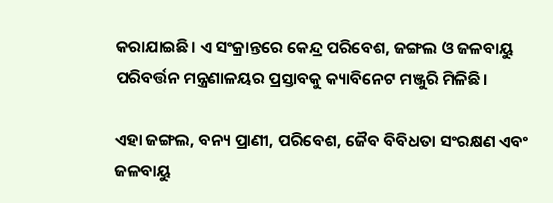କରାଯାଇଛି। ଏ ସଂକ୍ରାନ୍ତରେ କେନ୍ଦ୍ର ପରିବେଶ, ଜଙ୍ଗଲ ଓ ଜଳବାୟୁ ପରିବର୍ତ୍ତନ ମନ୍ତ୍ରଣାଳୟର ପ୍ରସ୍ତାବକୁ କ୍ୟାବିନେଟ ମଞ୍ଜୁରି ମିଳିଛି।

ଏହା ଜଙ୍ଗଲ, ବନ୍ୟ ପ୍ରାଣୀ, ପରିବେଶ, ଜୈବ ବିବିଧତା ସଂରକ୍ଷଣ ଏବଂ ଜଳବାୟୁ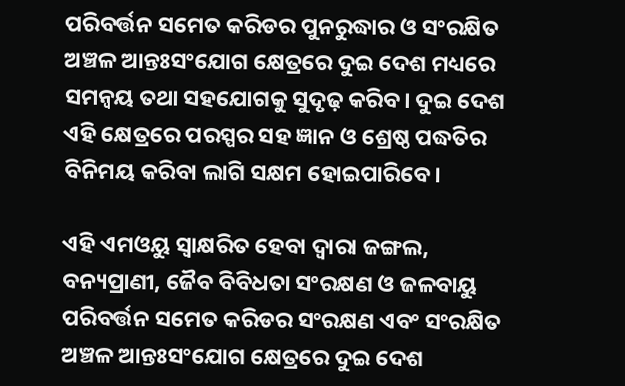ପରିବର୍ତ୍ତନ ସମେତ କରିଡର ପୁନରୁଦ୍ଧାର ଓ ସଂରକ୍ଷିତ ଅଞ୍ଚଳ ଆନ୍ତଃସଂଯୋଗ କ୍ଷେତ୍ରରେ ଦୁଇ ଦେଶ ମଧ୍ୟରେ ସମନ୍ବୟ ତଥା ସହଯୋଗକୁ ସୁଦୃଢ଼ କରିବ। ଦୁଇ ଦେଶ ଏହି କ୍ଷେତ୍ରରେ ପରସ୍ପର ସହ ଜ୍ଞାନ ଓ ଶ୍ରେଷ୍ଠ ପଦ୍ଧତିର ବିନିମୟ କରିବା ଲାଗି ସକ୍ଷମ ହୋଇପାରିବେ।

ଏହି ଏମଓୟୁ ସ୍ବାକ୍ଷରିତ ହେବା ଦ୍ବାରା ଜଙ୍ଗଲ, ବନ୍ୟପ୍ରାଣୀ, ଜୈବ ବିବିଧତା ସଂରକ୍ଷଣ ଓ ଜଳବାୟୁ ପରିବର୍ତ୍ତନ ସମେତ କରିଡର ସଂରକ୍ଷଣ ଏବଂ ସଂରକ୍ଷିତ ଅଞ୍ଚଳ ଆନ୍ତଃସଂଯୋଗ କ୍ଷେତ୍ରରେ ଦୁଇ ଦେଶ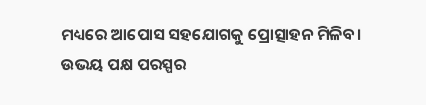ମଧ୍ୟରେ ଆପୋସ ସହଯୋଗକୁ ପ୍ରୋତ୍ସାହନ ମିଳିବ। ଉଭୟ ପକ୍ଷ ପରସ୍ପର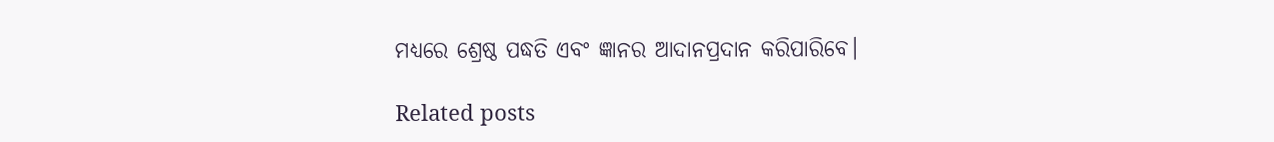ମଧ୍ୟରେ ଶ୍ରେଷ୍ଠ ପଦ୍ଧତି ଏବଂ ଜ୍ଞାନର ଆଦାନପ୍ରଦାନ କରିପାରିବେ।

Related posts